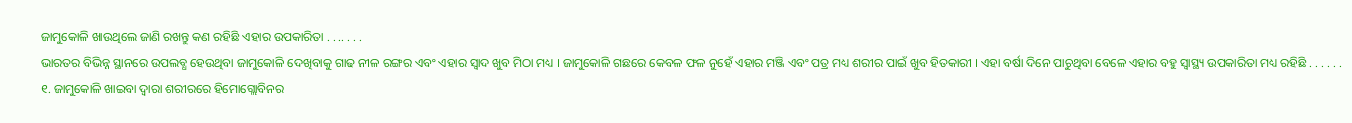ଜାମୁକୋଳି ଖାଉଥିଲେ ଜାଣି ରଖନ୍ତୁ କଣ ରହିଛି ଏହାର ଉପକାରିତା . . .. . . .
ଭାରତର ବିଭିନ୍ନ ସ୍ଥାନରେ ଉପଲବ୍ଧ ହେଉଥିବା ଜାମୁକୋଳି ଦେଖିବାକୁ ଗାଢ ନୀଳ ରଙ୍ଗର ଏବଂ ଏହାର ସ୍ୱାଦ ଖୁବ ମିଠା ମଧ୍ୟ । ଜାମୁକୋଳି ଗଛରେ କେବଳ ଫଳ ନୁହେଁ ଏହାର ମଞ୍ଜି ଏବଂ ପତ୍ର ମଧ୍ୟ ଶରୀର ପାଇଁ ଖୁବ ହିତକାରୀ । ଏହା ବର୍ଷା ଦିନେ ପାଚୁଥିବା ବେଳେ ଏହାର ବହୁ ସ୍ୱାସ୍ଥ୍ୟ ଉପକାରିତା ମଧ୍ୟ ରହିଛି . . . . . .
୧. ଜାମୁକୋଳି ଖାଇବା ଦ୍ୱାରା ଶରୀରରେ ହିମୋଗ୍ଲୋବିନର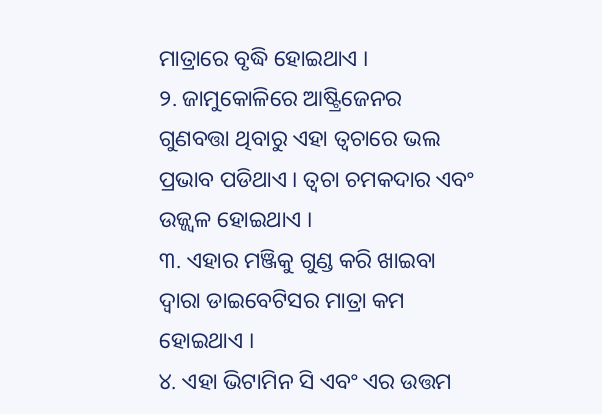ମାତ୍ରାରେ ବୃଦ୍ଧି ହୋଇଥାଏ ।
୨. ଜାମୁକୋଳିରେ ଆଷ୍ଟ୍ରିଜେନର ଗୁଣବତ୍ତା ଥିବାରୁ ଏହା ତ୍ୱଚାରେ ଭଲ ପ୍ରଭାବ ପଡିଥାଏ । ତ୍ୱଚା ଚମକଦାର ଏବଂ ଉଜ୍ଜ୍ୱଳ ହୋଇଥାଏ ।
୩. ଏହାର ମଞ୍ଜିକୁ ଗୁଣ୍ଡ କରି ଖାଇବା ଦ୍ୱାରା ଡାଇବେଟିସର ମାତ୍ରା କମ ହୋଇଥାଏ ।
୪. ଏହା ଭିଟାମିନ ସି ଏବଂ ଏର ଉତ୍ତମ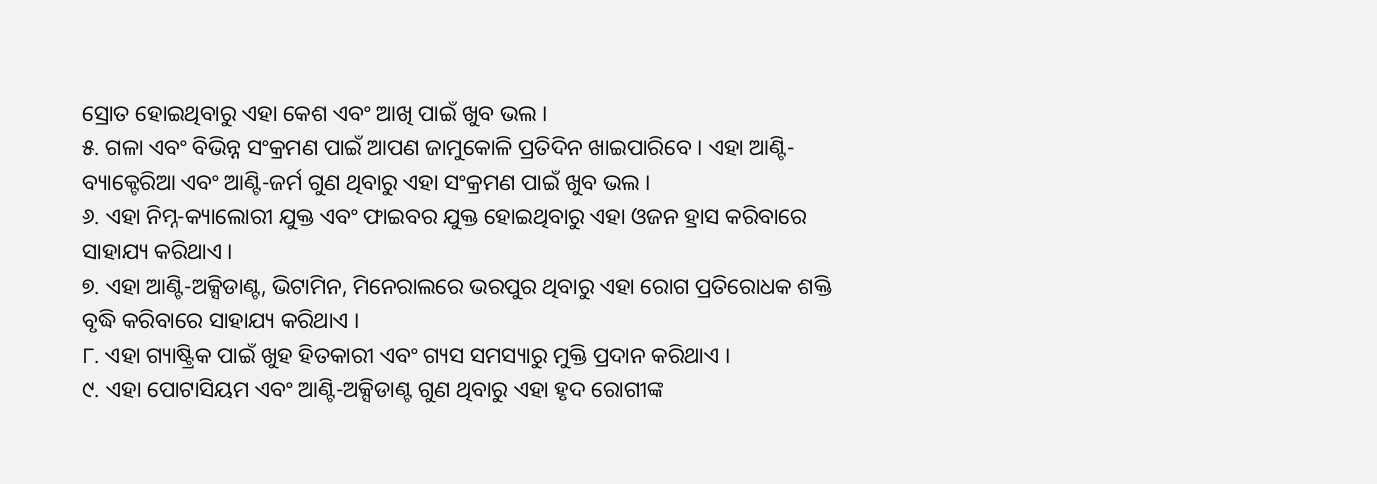ସ୍ରୋତ ହୋଇଥିବାରୁ ଏହା କେଶ ଏବଂ ଆଖି ପାଇଁ ଖୁବ ଭଲ ।
୫. ଗଳା ଏବଂ ବିଭିନ୍ନ ସଂକ୍ରମଣ ପାଇଁ ଆପଣ ଜାମୁକୋଳି ପ୍ରତିଦିନ ଖାଇପାରିବେ । ଏହା ଆଣ୍ଟି-ବ୍ୟାକ୍ଟେରିଆ ଏବଂ ଆଣ୍ଟି-ଜର୍ମ ଗୁଣ ଥିବାରୁ ଏହା ସଂକ୍ରମଣ ପାଇଁ ଖୁବ ଭଲ ।
୬. ଏହା ନିମ୍ନ-କ୍ୟାଲୋରୀ ଯୁକ୍ତ ଏବଂ ଫାଇବର ଯୁକ୍ତ ହୋଇଥିବାରୁ ଏହା ଓଜନ ହ୍ରାସ କରିବାରେ ସାହାଯ୍ୟ କରିଥାଏ ।
୭. ଏହା ଆଣ୍ଟି-ଅକ୍ସିଡାଣ୍ଟ, ଭିଟାମିନ, ମିନେରାଲରେ ଭରପୁର ଥିବାରୁ ଏହା ରୋଗ ପ୍ରତିରୋଧକ ଶକ୍ତି ବୃଦ୍ଧି କରିବାରେ ସାହାଯ୍ୟ କରିଥାଏ ।
୮. ଏହା ଗ୍ୟାଷ୍ଟ୍ରିକ ପାଇଁ ଖୁହ ହିତକାରୀ ଏବଂ ଗ୍ୟସ ସମସ୍ୟାରୁ ମୁକ୍ତି ପ୍ରଦାନ କରିଥାଏ ।
୯. ଏହା ପୋଟାସିୟମ ଏବଂ ଆଣ୍ଟି-ଅକ୍ସିଡାଣ୍ଟ ଗୁଣ ଥିବାରୁ ଏହା ହୃଦ ରୋଗୀଙ୍କ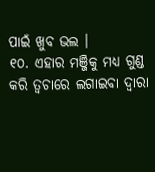ପାଇଁ ଖୁବ ଭଲ ।
୧୦. ଏହାର ମଞ୍ଜିକୁ ମଧ୍ୟ ଗୁଣ୍ଡ କରି ତ୍ୱଚାରେ ଲଗାଇବା ଦ୍ୱାରା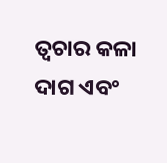ତ୍ୱଚାର କଳା ଦାଗ ଏବଂ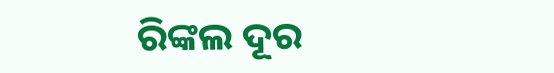ରିଙ୍କଲ ଦୂର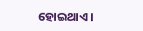ହୋଇଥାଏ ।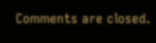Comments are closed.